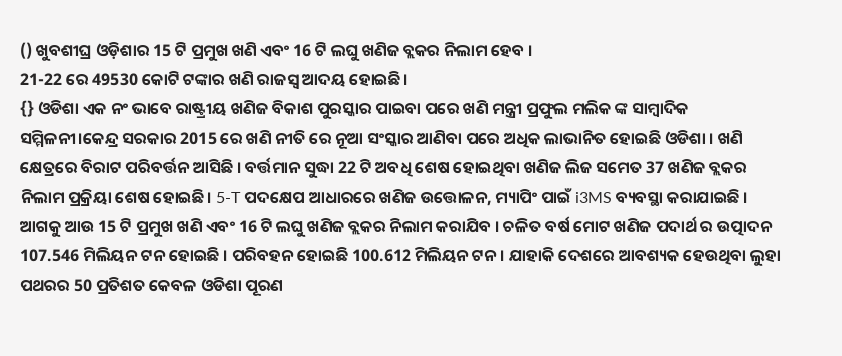() ଖୁବଶୀଘ୍ର ଓଡ଼ିଶାର 15 ଟି ପ୍ରମୁଖ ଖଣି ଏବଂ 16 ଟି ଲଘୁ ଖଣିଜ ବ୍ଲକର ନିଲାମ ହେବ ।
21-22 ରେ 49530 କୋଟି ଟଙ୍କାର ଖଣି ରାଜସ୍ୱ ଆଦୟ ହୋଇଛି।
{} ଓଡିଶା ଏକ ନଂ ଭାବେ ରାଷ୍ଟ୍ରୀୟ ଖଣିଜ ବିକାଶ ପୁରସ୍କାର ପାଇବା ପରେ ଖଣି ମନ୍ତ୍ରୀ ପ୍ରଫୁଲ ମଲିକ ଙ୍କ ସାମ୍ବାଦିକ ସମ୍ମିଳନୀ।କେନ୍ଦ୍ର ସରକାର 2015 ରେ ଖଣି ନୀତି ରେ ନୂଆ ସଂସ୍କାର ଆଣିବା ପରେ ଅଧିକ ଲାଭାନିତ ହୋଇଛି ଓଡିଶା । ଖଣି କ୍ଷେତ୍ରରେ ବିରାଟ ପରିବର୍ତ୍ତନ ଆସିଛି । ବର୍ତ୍ତମାନ ସୁଦ୍ଧା 22 ଟି ଅବଧି ଶେଷ ହୋଇଥିବା ଖଣିଜ ଲିଜ ସମେତ 37 ଖଣିଜ ବ୍ଲକର ନିଲାମ ପ୍ରକ୍ରିୟା ଶେଷ ହୋଇଛି। 5-T ପଦକ୍ଷେପ ଆଧାରରେ ଖଣିଜ ଉତ୍ତୋଳନ, ମ୍ୟାପିଂ ପାଇଁ i3MS ବ୍ୟବସ୍ଥା କରାଯାଇଛି । ଆଗକୁ ଆଉ 15 ଟି ପ୍ରମୁଖ ଖଣି ଏବଂ 16 ଟି ଲଘୁ ଖଣିଜ ବ୍ଲକର ନିଲାମ କରାଯିବ । ଚଳିତ ବର୍ଷ ମୋଟ ଖଣିଜ ପଦାର୍ଥ ର ଉତ୍ପାଦନ 107.546 ମିଲିୟନ ଟନ ହୋଇଛି । ପରିବହନ ହୋଇଛି 100.612 ମିଲିୟନ ଟନ । ଯାହାକି ଦେଶରେ ଆବଶ୍ୟକ ହେଉଥିବା ଲୁହା ପଥରର 50 ପ୍ରତିଶତ କେବଳ ଓଡିଶା ପୂରଣ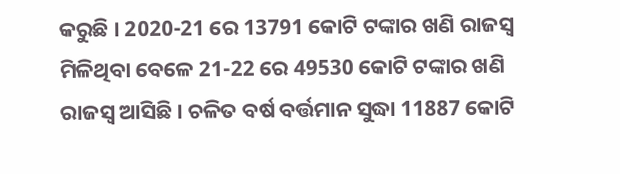କରୁଛି । 2020-21 ରେ 13791 କୋଟି ଟଙ୍କାର ଖଣି ରାଜସ୍ୱ ମିଳିଥିବା ବେଳେ 21-22 ରେ 49530 କୋଟି ଟଙ୍କାର ଖଣି ରାଜସ୍ୱ ଆସିଛି । ଚଳିତ ବର୍ଷ ବର୍ତ୍ତମାନ ସୁଦ୍ଧା 11887 କୋଟି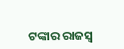ଟଙ୍କାର ରାଜସ୍ୱ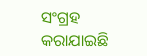ସଂଗ୍ରହ କରାଯାଇଛି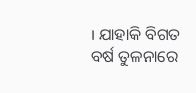। ଯାହାକି ବିଗତ ବର୍ଷ ତୁଳନାରେ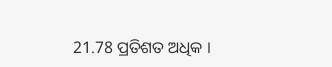21.78 ପ୍ରତିଶତ ଅଧିକ ।